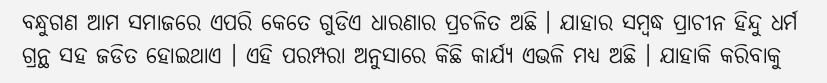ବନ୍ଧୁଗଣ ଆମ ସମାଜରେ ଏପରି କେତେ ଗୁଡିଏ ଧାରଣାର ପ୍ରଚଳିତ ଅଛି । ଯାହାର ସମ୍ବଦ୍ଧ ପ୍ରାଚୀନ ହିନ୍ଦୁ ଧର୍ମ ଗ୍ରନ୍ଥ ସହ ଜଡିତ ହୋଇଥାଏ । ଏହି ପରମ୍ପରା ଅନୁସାରେ କିଛି କାର୍ଯ୍ୟ ଏଭଳି ମଧ୍ୟ ଅଛି । ଯାହାକି କରିବାକୁ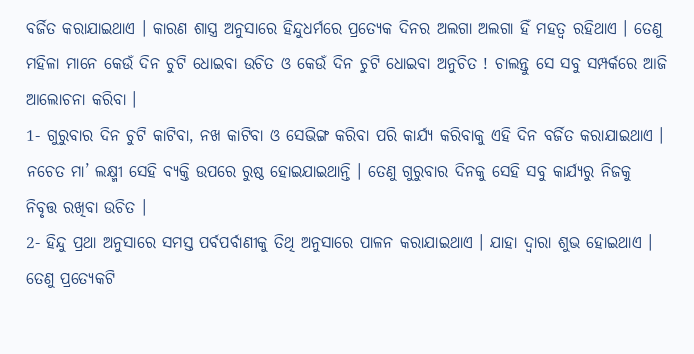ବର୍ଜିତ କରାଯାଇଥାଏ । କାରଣ ଶାସ୍ତ୍ର ଅନୁସାରେ ହିନ୍ଦୁଧର୍ମରେ ପ୍ରତ୍ଯେକ ଦିନର ଅଲଗା ଅଲଗା ହିଁ ମହତ୍ଵ ରହିଥାଏ । ତେଣୁ ମହିଳା ମାନେ କେଉଁ ଦିନ ଚୁଟି ଧୋଇବା ଉଚିତ ଓ କେଉଁ ଦିନ ଚୁଟି ଧୋଇବା ଅନୁଚିତ ! ଚାଲନ୍ତୁ ସେ ସବୁ ସମ୍ପର୍କରେ ଆଜି ଆଲୋଚନା କରିବା ।
1- ଗୁରୁବାର ଦିନ ଚୁଟି କାଟିବା, ନଖ କାଟିବା ଓ ସେଭିଙ୍ଗ କରିବା ପରି କାର୍ଯ୍ୟ କରିବାକୁ ଏହି ଦିନ ବର୍ଜିତ କରାଯାଇଥାଏ । ନଚେତ ମା’ ଲକ୍ଷ୍ମୀ ସେହି ବ୍ୟକ୍ତି ଉପରେ ରୁଷ୍ଠ ହୋଇଯାଇଥାନ୍ତି । ତେଣୁ ଗୁରୁବାର ଦିନକୁ ସେହି ସବୁ କାର୍ଯ୍ୟରୁ ନିଜକୁ ନିବୃତ୍ତ ରଖିବା ଉଚିତ ।
2- ହିନ୍ଦୁ ପ୍ରଥା ଅନୁସାରେ ସମସ୍ତ ପର୍ବପର୍ବାଣୀକୁ ତିଥି ଅନୁସାରେ ପାଳନ କରାଯାଇଥାଏ । ଯାହା ଦ୍ଵାରା ଶୁଭ ହୋଇଥାଏ । ତେଣୁ ପ୍ରତ୍ଯେକଟି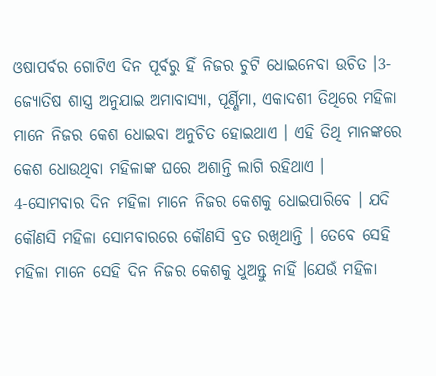ଓଷାପର୍ବର ଗୋଟିଏ ଦିନ ପୂର୍ବରୁ ହିଁ ନିଜର ଚୁଟି ଧୋଇନେବା ଉଚିତ ।3- ଜ୍ଯୋତିଷ ଶାସ୍ତ୍ର ଅନୁଯାଇ ଅମାବାସ୍ୟା, ପୂର୍ଣ୍ଣିମା, ଏକାଦଶୀ ତିଥିରେ ମହିଳା ମାନେ ନିଜର କେଶ ଧୋଇବା ଅନୁଚିତ ହୋଇଥାଏ । ଏହି ତିଥି ମାନଙ୍କରେ କେଶ ଧୋଉଥିବା ମହିଳାଙ୍କ ଘରେ ଅଶାନ୍ତି ଲାଗି ରହିଥାଏ ।
4-ସୋମବାର ଦିନ ମହିଳା ମାନେ ନିଜର କେଶକୁ ଧୋଇପାରିବେ । ଯଦି କୌଣସି ମହିଳା ସୋମବାରରେ କୌଣସି ବ୍ରତ ରଖିଥାନ୍ତି । ତେବେ ସେହି ମହିଳା ମାନେ ସେହି ଦିନ ନିଜର କେଶକୁ ଧୁଅନ୍ତୁ ନାହିଁ ।ଯେଉଁ ମହିଳା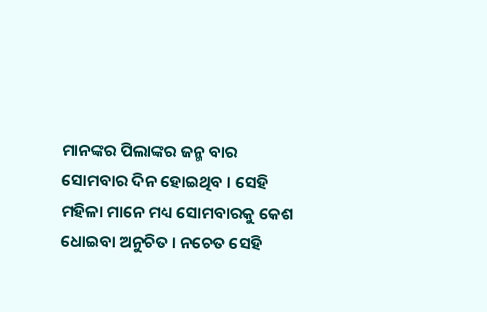ମାନଙ୍କର ପିଲାଙ୍କର ଜନ୍ମ ବାର ସୋମବାର ଦିନ ହୋଇଥିବ । ସେହି ମହିଳା ମାନେ ମଧ୍ୟ ସୋମବାରକୁ କେଶ ଧୋଇବା ଅନୁଚିତ । ନଚେତ ସେହି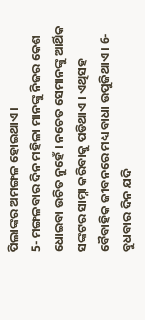ପିଲାଙ୍କର ଅମଙ୍ଗଳ ହୋଇଥାଏ ।
5- ମଙ୍ଗଳବାର ଦିନ ମହିଳା ମାନଙ୍କୁ ନିଜର କେଶ ଧୋଇବା ଉଚିତ ନୁହେଁ । ନଚେତ ସେମାନଙ୍କୁ ଆର୍ଥିକ ସଙ୍କଟର ସାମ୍ନା କରିବାକୁ ପଡିଥାଏ । ଏଥିସହ ବୈବାହିକ ଜୀବନରେ ମଧ୍ୟ ବାଧା ଉପୁଜିଥାଏ । 6- ବୁଧବାର ଦିନ ଯଦି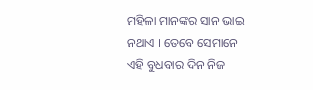ମହିଳା ମାନଙ୍କର ସାନ ଭାଇ ନଥାଏ । ତେବେ ସେମାନେ ଏହି ବୁଧବାର ଦିନ ନିଜ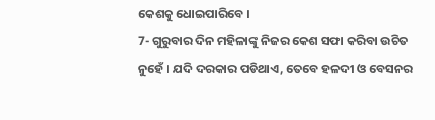କେଶକୁ ଧୋଇପାରିବେ ।
7- ଗୁରୁବାର ଦିନ ମହିଳାଙ୍କୁ ନିଜର କେଶ ସଫା କରିବା ଉଚିତ ନୁହେଁ । ଯଦି ଦରକାର ପଡିଥାଏ, ତେବେ ହଳଦୀ ଓ ବେସନର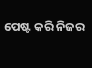ପେଷ୍ଟ କରି ନିଜର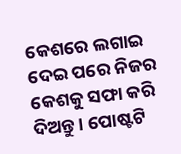କେଶରେ ଲଗାଇ ଦେଇ ପରେ ନିଜର କେଶକୁ ସଫା କରି ଦିଅନ୍ତୁ । ପୋଷ୍ଟଟି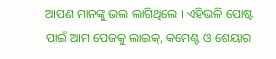ଆପଣ ମାନଙ୍କୁ ଭଲ ଲାଗିଥିଲେ । ଏହିଭଳି ପୋଷ୍ଟ ପାଇଁ ଆମ ପେଜକୁ ଲାଇକ୍, କମେଣ୍ଟ ଓ ଶେୟାର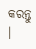କରନ୍ତୁ ।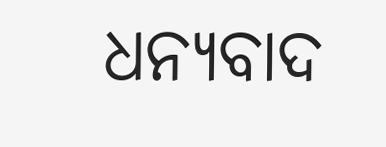ଧନ୍ୟବାଦ